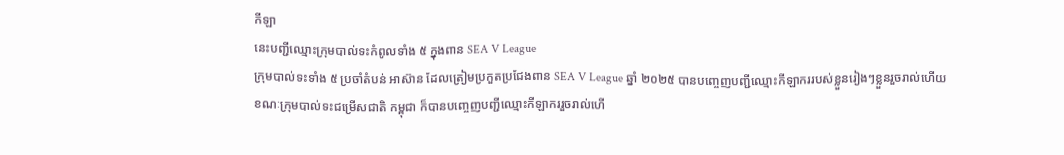កីឡា
នេះបញ្ជីឈ្មោះក្រុមបាល់ទះកំពូលទាំង ៥ ក្នុងពាន SEA V League
ក្រុមបាល់ទះទាំង ៥ ប្រចាំតំបន់ អាស៊ាន ដែលត្រៀមប្រកួតប្រជែងពាន SEA V League ឆ្នាំ ២០២៥ បានបញ្ចេញបញ្ជីឈ្មោះកីឡាកររបស់ខ្លួនរៀងៗខ្លួនរួចរាល់ហើយ ខណៈក្រុមបាល់ទះជម្រើសជាតិ កម្ពុជា ក៏បានបញ្ចេញបញ្ជីឈ្មោះកីឡាកររួចរាល់ហើ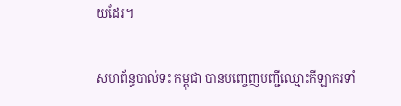យដែរ។

សហព័ន្ធបាល់ទះ កម្ពុជា បានបញ្ចេញបញ្ជីឈ្មោះកីឡាករទាំ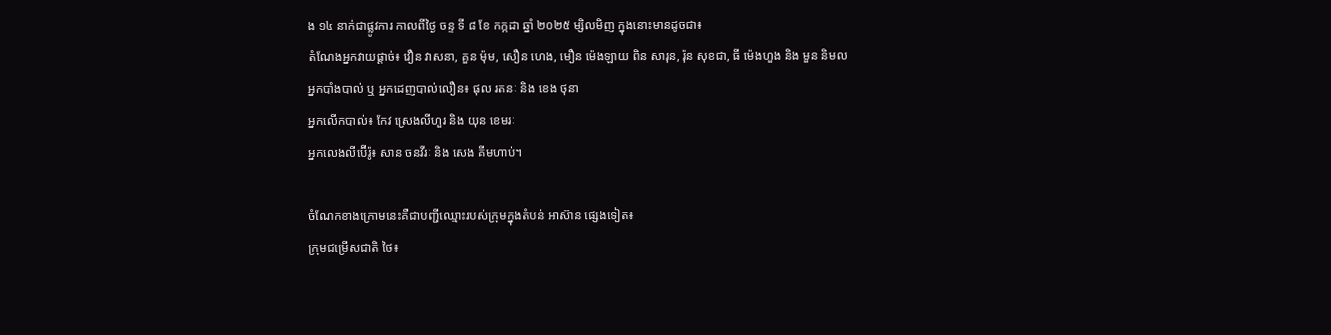ង ១៤ នាក់ជាផ្លូវការ កាលពីថ្ងៃ ចន្ទ ទី ៨ ខែ កក្កដា ឆ្នាំ ២០២៥ ម្សិលមិញ ក្នុងនោះមានដូចជា៖
តំណែងអ្នកវាយផ្តាច់៖ វឿន វាសនា, គួន ម៉ុម, សឿន ហេង, មឿន ម៉េងឡាយ ពិន សារុន, រ៉ុន សុខជា, ធី ម៉េងហួង និង មួន និមល
អ្នកបាំងបាល់ ឬ អ្នកដេញបាល់លឿន៖ ផុល រតនៈ និង ខេង ថុនា
អ្នកលើកបាល់៖ កែវ ស្រេងលីហួរ និង យុន ខេមរៈ
អ្នកលេងលីប៊ើរ៉ូ៖ សាន ចនវីរៈ និង សេង គីមហាប់។

ចំណែកខាងក្រោមនេះគឺជាបញ្ជីឈ្មោះរបស់ក្រុមក្នុងតំបន់ អាស៊ាន ផ្សេងទៀត៖
ក្រុមជម្រើសជាតិ ថៃ៖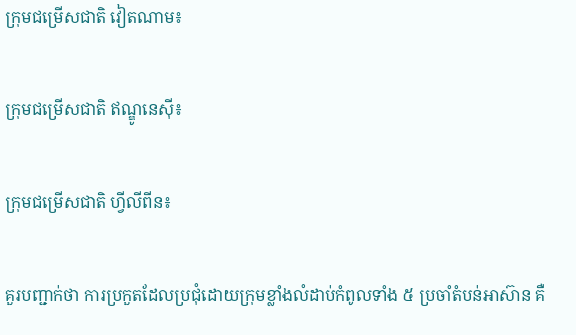ក្រុមជម្រើសជាតិ វៀតណាម៖

ក្រុមជម្រើសជាតិ ឥណ្ឌូនេស៊ី៖

ក្រុមជម្រើសជាតិ ហ្វីលីពីន៖

គួរបញ្ជាក់ថា ការប្រកួតដែលប្រជុំដោយក្រុមខ្លាំងលំដាប់កំពូលទាំង ៥ ប្រចាំតំបន់អាស៊ាន គឺ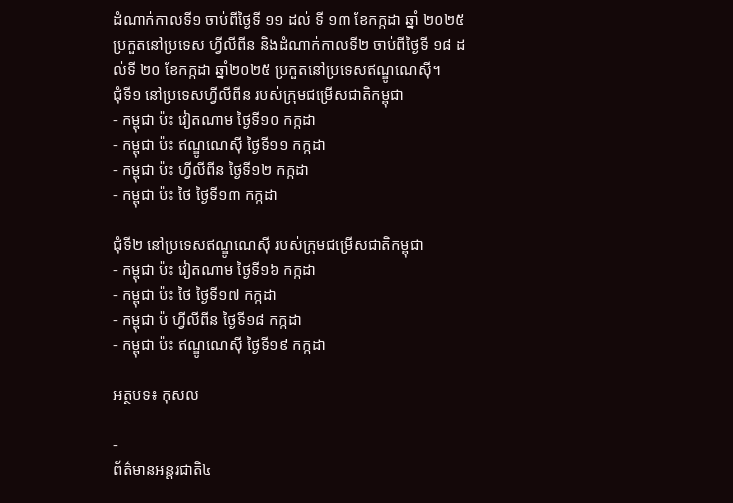ដំណាក់កាលទី១ ចាប់ពីថ្ងៃទី ១១ ដល់ ទី ១៣ ខែកក្កដា ឆ្នាំ ២០២៥ ប្រកួតនៅប្រទេស ហ្វីលីពីន និងដំណាក់កាលទី២ ចាប់ពីថ្ងៃទី ១៨ ដល់ទី ២០ ខែកក្កដា ឆ្នាំ២០២៥ ប្រកួតនៅប្រទេសឥណ្ឌូណេស៊ី។
ជុំទី១ នៅប្រទេសហ្វីលីពីន របស់ក្រុមជម្រើសជាតិកម្ពុជា
- កម្ពុជា ប៉ះ វៀតណាម ថ្ងៃទី១០ កក្កដា
- កម្ពុជា ប៉ះ ឥណ្ឌូណេស៊ី ថ្ងៃទី១១ កក្កដា
- កម្ពុជា ប៉ះ ហ្វីលីពីន ថ្ងៃទី១២ កក្កដា
- កម្ពុជា ប៉ះ ថៃ ថ្ងៃទី១៣ កក្កដា

ជុំទី២ នៅប្រទេសឥណ្ឌូណេស៊ី របស់ក្រុមជម្រើសជាតិកម្ពុជា
- កម្ពុជា ប៉ះ វៀតណាម ថ្ងៃទី១៦ កក្កដា
- កម្ពុជា ប៉ះ ថៃ ថ្ងៃទី១៧ កក្កដា
- កម្ពុជា ប៉ ហ្វីលីពីន ថ្ងៃទី១៨ កក្កដា
- កម្ពុជា ប៉ះ ឥណ្ឌូណេស៊ី ថ្ងៃទី១៩ កក្កដា

អត្ថបទ៖ កុសល

-
ព័ត៌មានអន្ដរជាតិ៤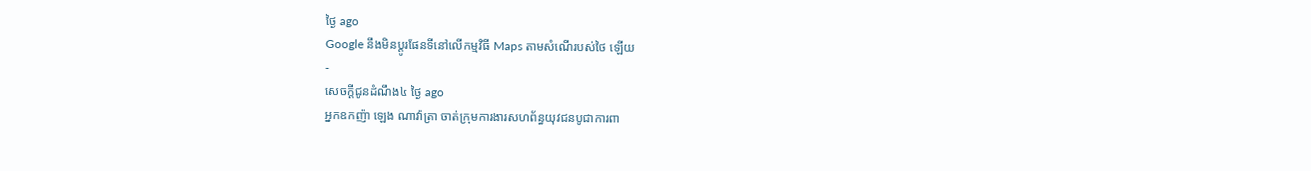ថ្ងៃ ago
Google នឹងមិនប្តូរផែនទីនៅលើកម្មវិធី Maps តាមសំណើរបស់ថៃ ឡើយ
-
សេចក្ដីជូនដំណឹង៤ ថ្ងៃ ago
អ្នកឧកញ៉ា ឡេង ណាវ៉ាត្រា ចាត់ក្រុមការងារសហព័ន្ធយុវជនបូជាការពា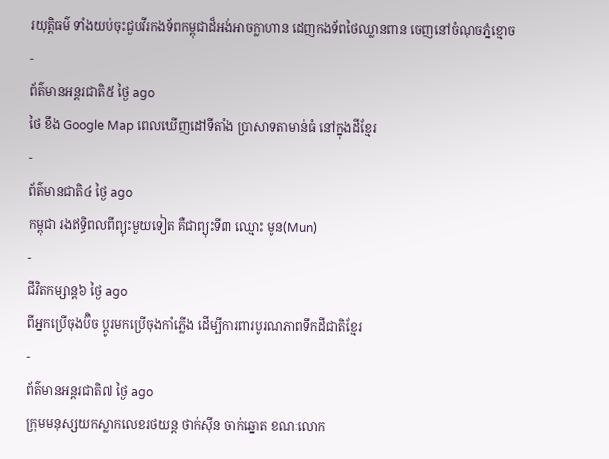រយុត្តិធម៌ ទាំងយប់ចុះជួបវីរកងទ័ពកម្ពុជាដ៏អង់អាចក្លាហាន ដេញកងទ័ពថៃឈ្លានពាន ចេញនៅចំណុចភ្នំខ្មោច
-
ព័ត៌មានអន្ដរជាតិ៥ ថ្ងៃ ago
ថៃ ខឹង Google Map ពេលឃើញដៅទីតាំង ប្រាសាទតាមាន់ធំ នៅក្នុងដីខ្មែរ
-
ព័ត៌មានជាតិ៤ ថ្ងៃ ago
កម្ពុជា រងឥទ្ធិពលពីព្យុះមួយទៀត គឺជាព្យុះទី៣ ឈ្មោះ មូន(Mun)
-
ជីវិតកម្សាន្ដ៦ ថ្ងៃ ago
ពីអ្នកប្រើចុងប៊ិច ប្តូរមកប្រើចុងកាំភ្លើង ដើម្បីការពារបូរណភាពទឹកដីជាតិខ្មែរ
-
ព័ត៌មានអន្ដរជាតិ៧ ថ្ងៃ ago
ក្រុមមនុស្សយកស្លាកលេខរថយន្ត ថាក់ស៊ីន ចាក់ឆ្នោត ខណៈលោក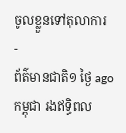ចូលខ្លួនទៅតុលាការ
-
ព័ត៌មានជាតិ១ ថ្ងៃ ago
កម្ពុជា រងឥទ្ធិពល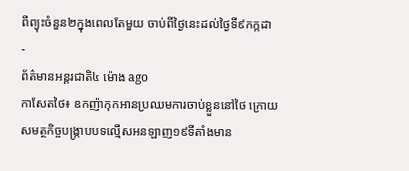ពីព្យុះចំនួន២ក្នុងពេលតែមួយ ចាប់ពីថ្ងៃនេះដល់ថ្ងៃទី៩កក្កដា
-
ព័ត៌មានអន្ដរជាតិ៤ ម៉ោង ago
កាសែតថៃ៖ ឧកញ៉ាកុកអានប្រឈមការចាប់ខ្លួននៅថៃ ក្រោយសមត្ថកិច្ចបង្ក្រាបបទល្មើសអនឡាញ១៩ទីតាំងមាន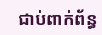ជាប់ពាក់ព័ន្ធ